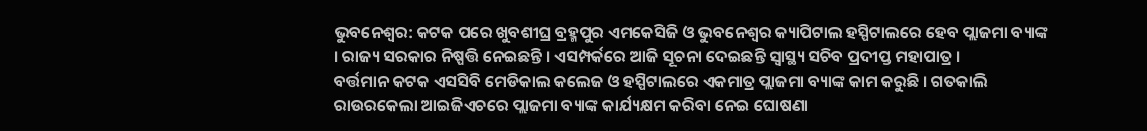ଭୁବନେଶ୍ୱର: କଟକ ପରେ ଖୁବଶୀଘ୍ର ବ୍ରହ୍ମପୁର ଏମକେସିଜି ଓ ଭୁବନେଶ୍ୱର କ୍ୟାପିଟାଲ ହସ୍ପିଟାଲରେ ହେବ ପ୍ଲାଜମା ବ୍ୟାଙ୍କ । ରାଜ୍ୟ ସରକାର ନିଷ୍ପତ୍ତି ନେଇଛନ୍ତି । ଏସମ୍ପର୍କରେ ଆଜି ସୂଚନା ଦେଇଛନ୍ତି ସ୍ୱାସ୍ଥ୍ୟ ସଚିବ ପ୍ରଦୀପ୍ତ ମହାପାତ୍ର ।
ବର୍ତ୍ତମାନ କଟକ ଏସସିବି ମେଡିକାଲ କଲେଜ ଓ ହସ୍ପିଟାଲରେ ଏକମାତ୍ର ପ୍ଲାଜମା ବ୍ୟାଙ୍କ କାମ କରୁଛି । ଗତକାଲି ରାଉରକେଲା ଆଇଜିଏଚରେ ପ୍ଲାଜମା ବ୍ୟାଙ୍କ କାର୍ଯ୍ୟକ୍ଷମ କରିବା ନେଇ ଘୋଷଣା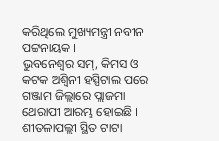କରିଥିଲେ ମୁଖ୍ୟମନ୍ତ୍ରୀ ନବୀନ ପଟ୍ଟନାୟକ ।
ଭୁବନେଶ୍ୱର ସମ୍, କିମସ ଓ କଟକ ଅଶ୍ୱିନୀ ହସ୍ପିଟାଲ ପରେ ଗଞ୍ଜାମ ଜିଲ୍ଲାରେ ପ୍ଲାଜମା ଥେରାପୀ ଆରମ୍ଭ ହୋଇଛି । ଶୀତଳାପଲ୍ଲୀ ସ୍ଥିତ ଟାଟା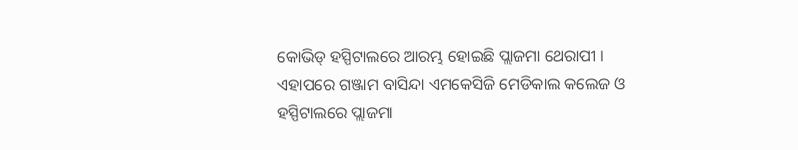କୋଭିଡ୍ ହସ୍ପିଟାଲରେ ଆରମ୍ଭ ହୋଇଛି ପ୍ଲାଜମା ଥେରାପୀ । ଏହାପରେ ଗଞ୍ଜାମ ବାସିନ୍ଦା ଏମକେସିଜି ମେଡିକାଲ କଲେଜ ଓ ହସ୍ପିଟାଲରେ ପ୍ଲାଜମା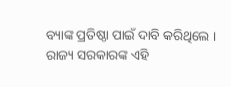ବ୍ୟାଙ୍କ ପ୍ରତିଷ୍ଠା ପାଇଁ ଦାବି କରିଥିଲେ ।
ରାଜ୍ୟ ସରକାରଙ୍କ ଏହି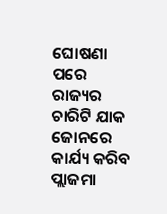ଘୋଷଣା ପରେ ରାଜ୍ୟର ଚାରିଟି ଯାକ ଜୋନରେ କାର୍ଯ୍ୟ କରିବ ପ୍ଲାଜମା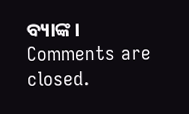ବ୍ୟାଙ୍କ ।
Comments are closed.